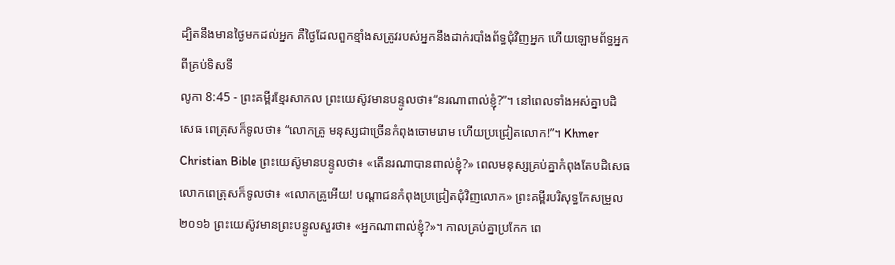ដ្បិតនឹងមានថ្ងៃមកដល់អ្នក គឺថ្ងៃដែលពួកខ្មាំងសត្រូវរបស់អ្នកនឹងដាក់របាំងព័ទ្ធជុំវិញអ្នក ហើយឡោមព័ទ្ធអ្នកពីគ្រប់ទិសទី
លូកា 8:45 - ព្រះគម្ពីរខ្មែរសាកល ព្រះយេស៊ូវមានបន្ទូលថា៖“នរណាពាល់ខ្ញុំ?”។ នៅពេលទាំងអស់គ្នាបដិសេធ ពេត្រុសក៏ទូលថា៖ “លោកគ្រូ មនុស្សជាច្រើនកំពុងចោមរោម ហើយប្រជ្រៀតលោក!”។ Khmer Christian Bible ព្រះយេស៊ូមានបន្ទូលថា៖ «តើនរណាបានពាល់ខ្ញុំ?» ពេលមនុស្សគ្រប់គ្នាកំពុងតែបដិសេធ លោកពេត្រុសក៏ទូលថា៖ «លោកគ្រូអើយ! បណ្ដាជនកំពុងប្រជ្រៀតជុំវិញលោក» ព្រះគម្ពីរបរិសុទ្ធកែសម្រួល ២០១៦ ព្រះយេស៊ូវមានព្រះបន្ទូលសួរថា៖ «អ្នកណាពាល់ខ្ញុំ?»។ កាលគ្រប់គ្នាប្រកែក ពេ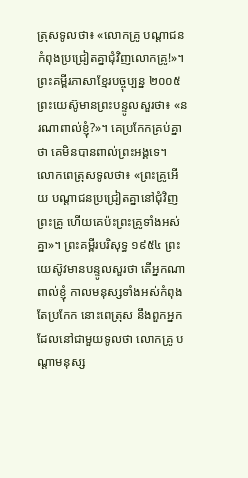ត្រុសទូលថា៖ «លោកគ្រូ បណ្តាជនកំពុងប្រជ្រៀតគ្នាជុំវិញលោកគ្រូ!»។ ព្រះគម្ពីរភាសាខ្មែរបច្ចុប្បន្ន ២០០៥ ព្រះយេស៊ូមានព្រះបន្ទូលសួរថា៖ «នរណាពាល់ខ្ញុំ?»។ គេប្រកែកគ្រប់គ្នាថា គេមិនបានពាល់ព្រះអង្គទេ។ លោកពេត្រុសទូលថា៖ «ព្រះគ្រូអើយ បណ្ដាជនប្រជ្រៀតគ្នានៅជុំវិញព្រះគ្រូ ហើយគេប៉ះព្រះគ្រូទាំងអស់គ្នា»។ ព្រះគម្ពីរបរិសុទ្ធ ១៩៥៤ ព្រះយេស៊ូវមានបន្ទូលសួរថា តើអ្នកណាពាល់ខ្ញុំ កាលមនុស្សទាំងអស់កំពុងតែប្រកែក នោះពេត្រុស នឹងពួកអ្នកដែលនៅជាមួយទូលថា លោកគ្រូ បណ្តាមនុស្ស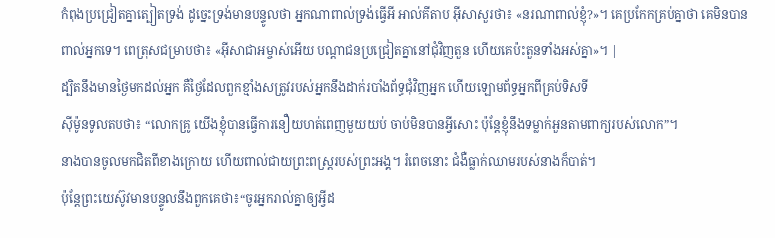កំពុងប្រជ្រៀតគ្នាត្បៀតទ្រង់ ដូច្នេះទ្រង់មានបន្ទូលថា អ្នកណាពាល់ទ្រង់ធ្វើអី អាល់គីតាប អ៊ីសាសួរថា៖ «នរណាពាល់ខ្ញុំ?»។ គេប្រកែកគ្រប់គ្នាថា គេមិនបានពាល់អ្នកទេ។ ពេត្រុសជម្រាបថា៖ «អ៊ីសាជាអម្ចាស់អើយ បណ្ដាជនប្រជ្រៀតគ្នានៅជុំវិញតួន ហើយគេប៉ះតួនទាំងអស់គ្នា»។ |
ដ្បិតនឹងមានថ្ងៃមកដល់អ្នក គឺថ្ងៃដែលពួកខ្មាំងសត្រូវរបស់អ្នកនឹងដាក់របាំងព័ទ្ធជុំវិញអ្នក ហើយឡោមព័ទ្ធអ្នកពីគ្រប់ទិសទី
ស៊ីម៉ូនទូលតបថា៖ “លោកគ្រូ យើងខ្ញុំបានធ្វើការនឿយហត់ពេញមួយយប់ ចាប់មិនបានអ្វីសោះ ប៉ុន្តែខ្ញុំនឹងទម្លាក់អួនតាមពាក្យរបស់លោក”។
នាងបានចូលមកជិតពីខាងក្រោយ ហើយពាល់ជាយព្រះពស្ត្ររបស់ព្រះអង្គ។ រំពេចនោះ ជំងឺធ្លាក់ឈាមរបស់នាងក៏បាត់។
ប៉ុន្តែព្រះយេស៊ូវមានបន្ទូលនឹងពួកគេថា៖“ចូរអ្នករាល់គ្នាឲ្យអ្វីដ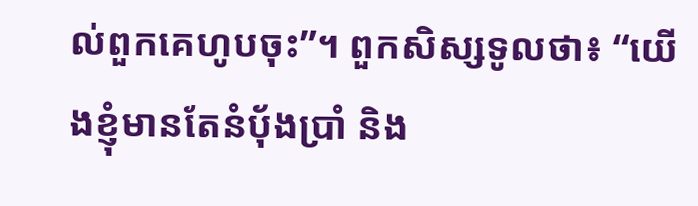ល់ពួកគេហូបចុះ”។ ពួកសិស្សទូលថា៖ “យើងខ្ញុំមានតែនំប៉័ងប្រាំ និង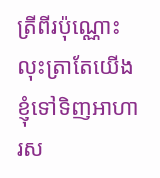ត្រីពីរប៉ុណ្ណោះ លុះត្រាតែយើងខ្ញុំទៅទិញអាហារស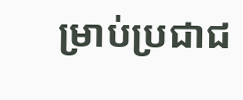ម្រាប់ប្រជាជ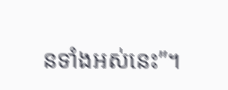នទាំងអស់នេះ”។